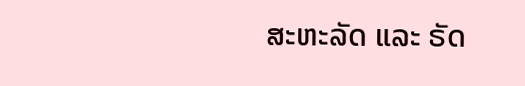ສະຫະລັດ ແລະ ຣັດ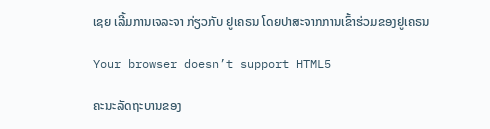ເຊຍ ເລີ້ມການເຈລະຈາ ກ່ຽວກັບ ຢູເຄຣນ ໂດຍປາສະຈາກການເຂົ້າຮ່ວມຂອງຢູເຄຣນ

Your browser doesn’t support HTML5

ຄະນະລັດຖະບານຂອງ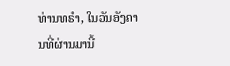ທ່ານທຣຳ, ໃນວັນອັງຄານທີ່ຜ່ານມານີ້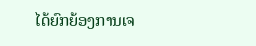ໄດ້ຍົກຍ້ອງການເຈ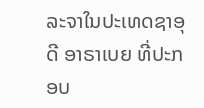ລະຈາໃນປະເທດຊາອຸດີ ອາຣາເບຍ ທີ່ປະກອບ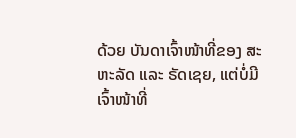ດ້ວຍ ບັນດາເຈົ້າໜ້າທີ່ຂອງ ສະຫະລັດ ແລະ ຣັດເຊຍ, ແຕ່ບໍ່ມີເຈົ້າໜ້າທີ່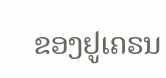ຂອງຢູເຄຣນ